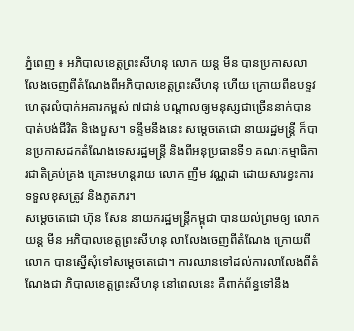ភ្នំពេញ ៖ អភិបាលខេត្តព្រះសីហនុ លោក យន្ត មីន បានប្រកាសលាលែងចេញពីតំណែងពីអភិបាលខេត្តព្រះសីហនុ ហើយ ក្រោយពីឧបទ្ទវហេតុរលំបាក់អគារកម្ពស់ ៧ជាន់ បណ្តាលឲ្យមនុស្សជាច្រើននាក់បានបាត់បង់ជីវិត និងេបួស។ ទន្ទឹមនឹងនេះ សម្តេចតេជោ នាយរដ្ឋមន្ត្រី ក៏បានប្រកាសដកតំណែងទេសរដ្ឋមន្ត្រី និងពីអនុប្រធានទី១ គណៈកម្មាធិការជាតិគ្រប់គ្រង គ្រោះមហន្តរាយ លោក ញឹម វណ្ណដា ដោយសារខ្វះការ ទទួលខុសត្រូវ និងភូតភរ។
សម្តេចតេជោ ហ៊ុន សែន នាយករដ្ឋមន្ត្រីកម្ពុជា បានយល់ព្រមឲ្យ លោក យន្ត មីន អភិបាលខេត្តព្រះសីហនុ លាលែងចេញពីតំណែង ក្រោយពីលោក បានស្នើសុំទៅសម្តេចតេជោ។ ការឈានទៅដល់ការលាលែងពីតំណែងជា ភិបាលខេត្តព្រះសីហនុ នៅពេលនេះ គឺពាក់ព័ន្ធទៅនឹង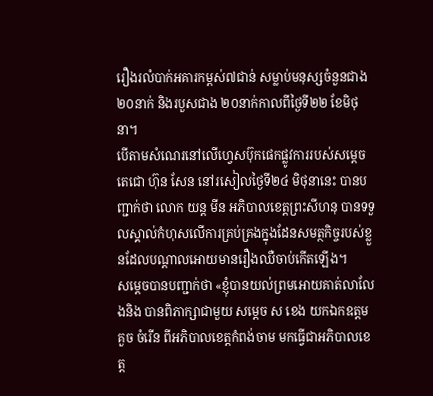រឿងរលំបាក់អគារកម្ពស់៧ជាន់ សម្លាប់មនុស្សចំនួនជាង ២០នាក់ និងរបួសជាង ២០នាក់កាលពីថ្ងៃទី២២ ខែមិថុនា។
បើតាមសំណេរនៅលើហ្វេសប៊ុកផេកផ្លូវការរបស់សម្តេចតេជោ ហ៊ុន សែន នៅរសៀលថ្ងៃទី២៤ មិថុនានេះ បានបញ្ជាក់ថា លោក យន្ត មីន អភិបាលខេត្តព្រះសីហនុ បានទទួលស្គាល់កំហុសលើការគ្រប់គ្រងក្នុងដែនសមត្ថកិច្ចរបស់ខ្លួនដែលបណ្តាលអោយមានរឿងឈឺចាប់កើតឡើង។
សម្តេចបានបញ្ជាក់ថា «ខ្ញុំបានយល់ព្រមអោយគាត់លាលែងនិង បានពិភាក្សាជាមួយ សម្តេច ស ខេង យកឯកឧត្តម គួច ចំរើន ពីអភិបាលខេត្តកំពង់ចាម មកធ្វើជាអភិបាលខេត្ត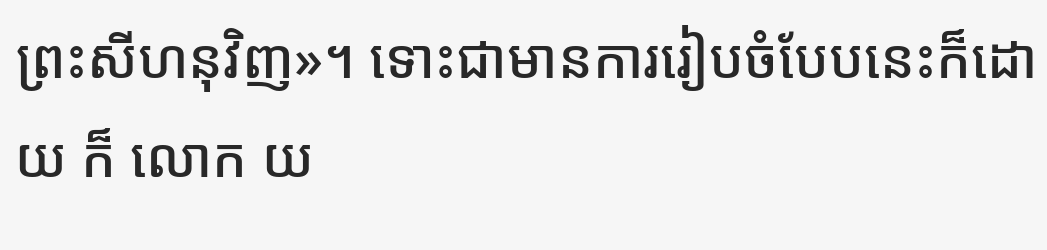ព្រះសីហនុវិញ»។ ទោះជាមានការរៀបចំបែបនេះក៏ដោយ ក៏ លោក យ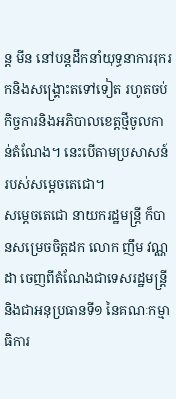ន្ត មីន នៅបន្តដឹកនាំយុទ្ធនាការរុករកនិងសង្រ្គោះតទៅទៀត រហូតចប់កិច្ចការនិងអភិបាលខេត្តថ្មីចូលកាន់តំណែង។ នេះបើតាមប្រសាសន៍របស់សម្តេចតេជោ។
សម្តេចតេជោ នាយករដ្ឋមន្ត្រី ក៏បានសម្រេចចិត្តដក លោក ញឹម វណ្ណដា ចេញពីតំណែងជាទេសរដ្ឋមន្ត្រី និងជាអនុប្រធានទី១ នៃគណៈកម្មាធិការ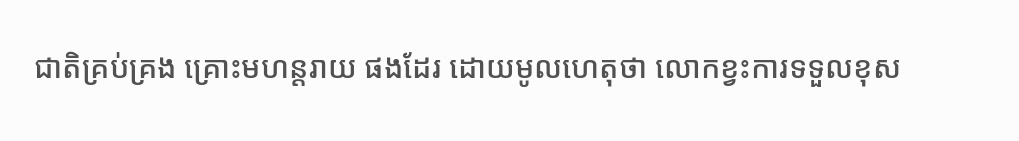ជាតិគ្រប់គ្រង គ្រោះមហន្តរាយ ផងដែរ ដោយមូលហេតុថា លោកខ្វះការទទួលខុស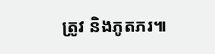ត្រូវ និងភូតភរ៕